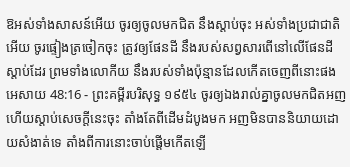ឱអស់ទាំងសាសន៍អើយ ចូរឲ្យចូលមកជិត នឹងស្តាប់ចុះ អស់ទាំងប្រជាជាតិអើយ ចូរផ្ទៀងត្រចៀកចុះ ត្រូវឲ្យផែនដី នឹងរបស់សព្វសារពើនៅលើផែនដីស្តាប់ដែរ ព្រមទាំងលោកីយ នឹងរបស់ទាំងប៉ុន្មានដែលកើតចេញពីនោះផង
អេសាយ 48:16 - ព្រះគម្ពីរបរិសុទ្ធ ១៩៥៤ ចូរឲ្យឯងរាល់គ្នាចូលមកជិតអញ ហើយស្តាប់សេចក្ដីនេះចុះ តាំងតែពីដើមដំបូងមក អញមិនបាននិយាយដោយសំងាត់ទេ តាំងពីការនោះចាប់ផ្តើមកើតឡើ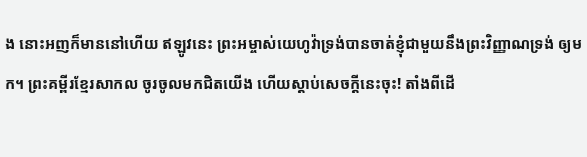ង នោះអញក៏មាននៅហើយ ឥឡូវនេះ ព្រះអម្ចាស់យេហូវ៉ាទ្រង់បានចាត់ខ្ញុំជាមួយនឹងព្រះវិញ្ញាណទ្រង់ ឲ្យមក។ ព្រះគម្ពីរខ្មែរសាកល ចូរចូលមកជិតយើង ហើយស្ដាប់សេចក្ដីនេះចុះ! តាំងពីដើ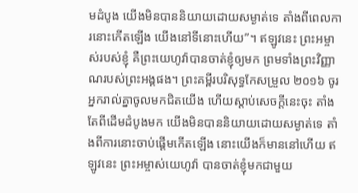មដំបូង យើងមិនបាននិយាយដោយសម្ងាត់ទេ តាំងពីពេលការនោះកើតឡើង យើងនៅទីនោះហើយ”។ ឥឡូវនេះ ព្រះអម្ចាស់របស់ខ្ញុំ គឺព្រះយេហូវ៉ាបានចាត់ខ្ញុំឲ្យមក ព្រមទាំងព្រះវិញ្ញាណរបស់ព្រះអង្គផង។ ព្រះគម្ពីរបរិសុទ្ធកែសម្រួល ២០១៦ ចូរអ្នករាល់គ្នាចូលមកជិតយើង ហើយស្តាប់សេចក្ដីនេះចុះ តាំងតែពីដើមដំបូងមក យើងមិនបាននិយាយដោយសម្ងាត់ទេ តាំងពីការនោះចាប់ផ្តើមកើតឡើង នោះយើងក៏មាននៅហើយ ឥឡូវនេះ ព្រះអម្ចាស់យេហូវ៉ា បានចាត់ខ្ញុំមកជាមួយ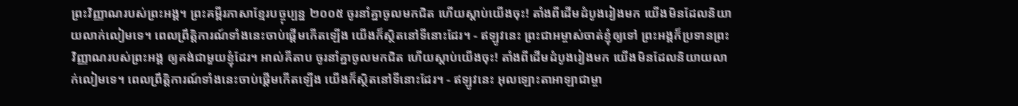ព្រះវិញ្ញាណរបស់ព្រះអង្គ។ ព្រះគម្ពីរភាសាខ្មែរបច្ចុប្បន្ន ២០០៥ ចូរនាំគ្នាចូលមកជិត ហើយស្ដាប់យើងចុះ! តាំងពីដើមដំបូងរៀងមក យើងមិនដែលនិយាយលាក់លៀមទេ។ ពេលព្រឹត្តិការណ៍ទាំងនេះចាប់ផ្ដើមកើតឡើង យើងក៏ស្ថិតនៅទីនោះដែរ។ - ឥឡូវនេះ ព្រះជាអម្ចាស់ចាត់ខ្ញុំឲ្យទៅ ព្រះអង្គក៏ប្រទានព្រះវិញ្ញាណរបស់ព្រះអង្គ ឲ្យគង់ជាមួយខ្ញុំដែរ។ អាល់គីតាប ចូរនាំគ្នាចូលមកជិត ហើយស្ដាប់យើងចុះ! តាំងពីដើមដំបូងរៀងមក យើងមិនដែលនិយាយលាក់លៀមទេ។ ពេលព្រឹត្តិការណ៍ទាំងនេះចាប់ផ្ដើមកើតឡើង យើងក៏ស្ថិតនៅទីនោះដែរ។ - ឥឡូវនេះ អុលឡោះតាអាឡាជាម្ចា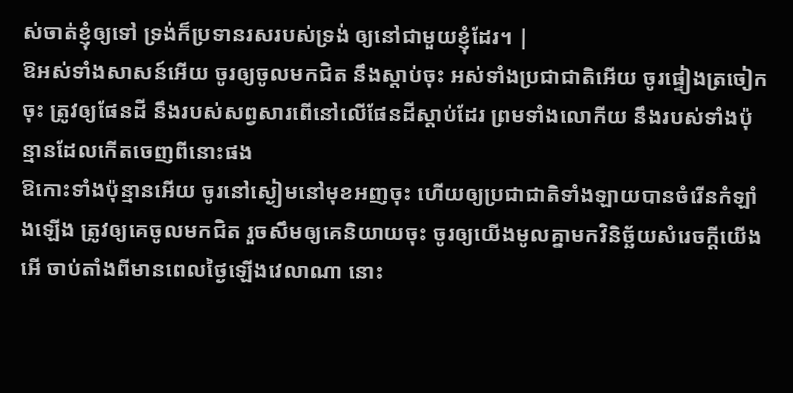ស់ចាត់ខ្ញុំឲ្យទៅ ទ្រង់ក៏ប្រទានរសរបស់ទ្រង់ ឲ្យនៅជាមួយខ្ញុំដែរ។ |
ឱអស់ទាំងសាសន៍អើយ ចូរឲ្យចូលមកជិត នឹងស្តាប់ចុះ អស់ទាំងប្រជាជាតិអើយ ចូរផ្ទៀងត្រចៀកចុះ ត្រូវឲ្យផែនដី នឹងរបស់សព្វសារពើនៅលើផែនដីស្តាប់ដែរ ព្រមទាំងលោកីយ នឹងរបស់ទាំងប៉ុន្មានដែលកើតចេញពីនោះផង
ឱកោះទាំងប៉ុន្មានអើយ ចូរនៅស្ងៀមនៅមុខអញចុះ ហើយឲ្យប្រជាជាតិទាំងឡាយបានចំរើនកំឡាំងឡើង ត្រូវឲ្យគេចូលមកជិត រួចសឹមឲ្យគេនិយាយចុះ ចូរឲ្យយើងមូលគ្នាមកវិនិច្ឆ័យសំរេចក្តីយើង
អើ ចាប់តាំងពីមានពេលថ្ងៃឡើងវេលាណា នោះ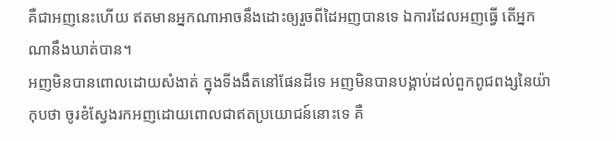គឺជាអញនេះហើយ ឥតមានអ្នកណាអាចនឹងដោះឲ្យរួចពីដៃអញបានទេ ឯការដែលអញធ្វើ តើអ្នកណានឹងឃាត់បាន។
អញមិនបានពោលដោយសំងាត់ ក្នុងទីងងឹតនៅផែនដីទេ អញមិនបានបង្គាប់ដល់ពួកពូជពង្សនៃយ៉ាកុបថា ចូរខំស្វែងរកអញដោយពោលជាឥតប្រយោជន៍នោះទេ គឺ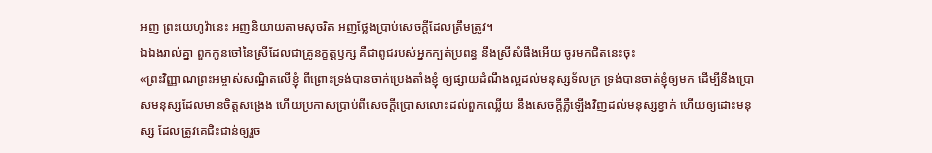អញ ព្រះយេហូវ៉ានេះ អញនិយាយតាមសុចរិត អញថ្លែងប្រាប់សេចក្ដីដែលត្រឹមត្រូវ។
ឯឯងរាល់គ្នា ពួកកូនចៅនៃស្រីដែលជាគ្រូនក្ខត្តឫក្ស គឺជាពូជរបស់អ្នកក្បត់ប្រពន្ធ នឹងស្រីសំផឹងអើយ ចូរមកជិតនេះចុះ
«ព្រះវិញ្ញាណព្រះអម្ចាស់សណ្ឋិតលើខ្ញុំ ពីព្រោះទ្រង់បានចាក់ប្រេងតាំងខ្ញុំ ឲ្យផ្សាយដំណឹងល្អដល់មនុស្សទ័លក្រ ទ្រង់បានចាត់ខ្ញុំឲ្យមក ដើម្បីនឹងប្រោសមនុស្សដែលមានចិត្តសង្រេង ហើយប្រកាសប្រាប់ពីសេចក្ដីប្រោសលោះដល់ពួកឈ្លើយ នឹងសេចក្ដីភ្លឺឡើងវិញដល់មនុស្សខ្វាក់ ហើយឲ្យដោះមនុស្ស ដែលត្រូវគេជិះជាន់ឲ្យរួច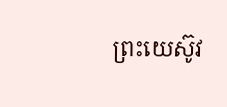ព្រះយេស៊ូវ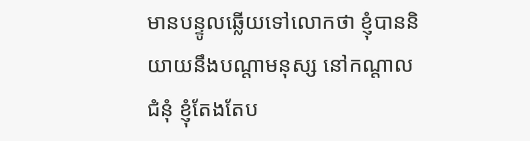មានបន្ទូលឆ្លើយទៅលោកថា ខ្ញុំបាននិយាយនឹងបណ្តាមនុស្ស នៅកណ្តាលជំនុំ ខ្ញុំតែងតែប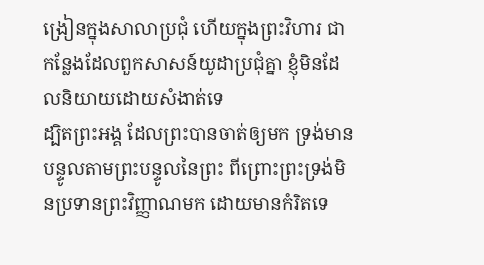ង្រៀនក្នុងសាលាប្រជុំ ហើយក្នុងព្រះវិហារ ជាកន្លែងដែលពួកសាសន៍យូដាប្រជុំគ្នា ខ្ញុំមិនដែលនិយាយដោយសំងាត់ទេ
ដ្បិតព្រះអង្គ ដែលព្រះបានចាត់ឲ្យមក ទ្រង់មានបន្ទូលតាមព្រះបន្ទូលនៃព្រះ ពីព្រោះព្រះទ្រង់មិនប្រទានព្រះវិញ្ញាណមក ដោយមានកំរិតទេ